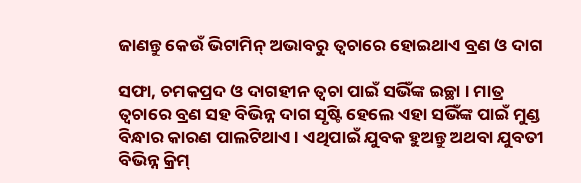ଜାଣନ୍ତୁ କେଉଁ ଭିଟାମିନ୍ ଅଭାବରୁ ତ୍ୱଚାରେ ହୋଇଥାଏ ବ୍ରଣ ଓ ଦାଗ

ସଫା, ଚମକପ୍ରଦ ଓ ଦାଗହୀନ ତ୍ୱଚା ପାଇଁ ସଭିଁଙ୍କ ଇଚ୍ଛା । ମାତ୍ର ତ୍ୱଚାରେ ବ୍ରଣ ସହ ବିଭିନ୍ନ ଦାଗ ସୃଷ୍ଟି ହେଲେ ଏହା ସଭିଁଙ୍କ ପାଇଁ ମୁଣ୍ଡ ବିନ୍ଧାର କାରଣ ପାଲଟିଥାଏ । ଏଥିପାଇଁ ଯୁବକ ହୁଅନ୍ତୁ ଅଥବା ଯୁବତୀ ବିଭିନ୍ନ କ୍ରିମ୍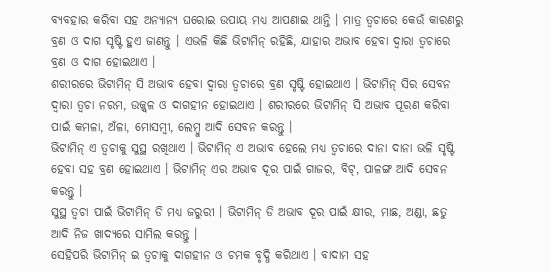ବ୍ୟବହାର କରିବା ସହ ଅନ୍ୟାନ୍ୟ ଘରୋଇ ଉପାୟ ମଧ୍ୟ ଆପଣାଇ ଥାନ୍ତି । ମାତ୍ର ତ୍ୱଚାରେ କେଉଁ କାରଣରୁ ବ୍ରଣ ଓ ଦାଗ ସୃଷ୍ଟି ହୁଏ ଜାଣନ୍ତୁ । ଏଭଳି କିଛି ଭିଟାମିନ୍ ରହିଛି, ଯାହାର ଅଭାବ ହେବା ଦ୍ୱାରା ତ୍ୱଚାରେ ବ୍ରଣ ଓ ଦାଗ ହୋଇଥାଏ ।
ଶରୀରରେ ଭିଟାମିନ୍ ସି ଅଭାବ ହେବା ଦ୍ୱାରା ତ୍ୱଚାରେ ବ୍ରଣ ସୃଷ୍ଟି ହୋଇଥାଏ । ଭିଟାମିନ୍ ସିର ସେବନ ଦ୍ୱାରା ତ୍ୱଚା ନରମ, ଉଜ୍ଜ୍ୱଳ ଓ ଦାଗହୀନ ହୋଇଥାଏ । ଶରୀରରେ ଭିଟାମିନ୍ ସି ଅଭାବ ପୂରଣ କରିବା ପାଇଁ କମଳା, ଅଁଳା, ମୋସମ୍ବୀ, ଲେମ୍ବୁ ଆଦି ସେବନ କରନ୍ତୁ ।
ଭିଟାମିନ୍ ଏ ତ୍ୱଚାକୁ ସୁସ୍ଥ ରଖିଥାଏ । ଭିଟାମିନ୍ ଏ ଅଭାବ ହେଲେ ମଧ୍ୟ ତ୍ୱଚାରେ ଦାନା ଦାନା ଭଳି ସୃଷ୍ଟି ହେବା ସହ ବ୍ରଣ ହୋଇଥାଏ । ଭିଟାମିନ୍ ଏର ଅଭାବ ଦୂର ପାଇଁ ଗାଜର, ବିଟ୍, ପାଳଙ୍ଗ ଆଦି ସେବନ କରନ୍ତୁ ।
ସୁସ୍ଥ ତ୍ୱଚା ପାଇଁ ଭିଟାମିନ୍ ଡି ମଧ୍ୟ ଜରୁରୀ । ଭିଟାମିନ୍ ଡି ଅଭାବ ଦୂର ପାଇଁ କ୍ଷୀର, ମାଛ, ଅଣ୍ଡା, ଛତୁ ଆଦି ନିଜ ଖାଦ୍ୟରେ ସାମିଲ କରନ୍ତୁ ।
ସେହିପରି ଭିଟାମିନ୍ ଇ ତ୍ୱଚାକୁ ଦାଗହୀନ ଓ ଚମକ ବୃଦ୍ଧି କରିଥାଏ । ବାଦାମ ସହ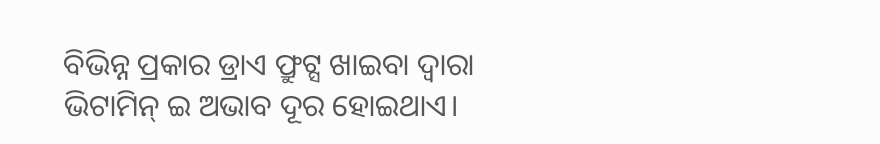ବିଭିନ୍ନ ପ୍ରକାର ଡ୍ରାଏ ଫ୍ରୁଟ୍ସ ଖାଇବା ଦ୍ୱାରା ଭିଟାମିନ୍ ଇ ଅଭାବ ଦୂର ହୋଇଥାଏ।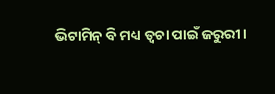ଭିଟାମିନ୍ ବି ମଧ୍ୟ ତ୍ୱଚା ପାଇଁ ଜରୁରୀ।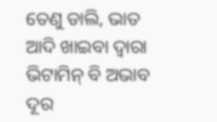ତେଣୁ ଡାଲି, ଭାତ ଆଦି ଖାଇବା ଦ୍ୱାରା ଭିଟାମିନ୍ ବି ଅଭାବ ଦୂର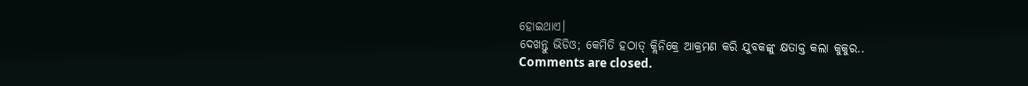ହୋଇଥାଏ।
ଦେଖନ୍ତୁ ଭିଡିଓ; କେମିତି ହଠାତ୍ କ୍ଲିନିକ୍ରେ ଆକ୍ରମଣ କରି ଯୁବକଙ୍କୁ କ୍ଷତାକ୍ତ କଲା କୁକୁର..
Comments are closed.